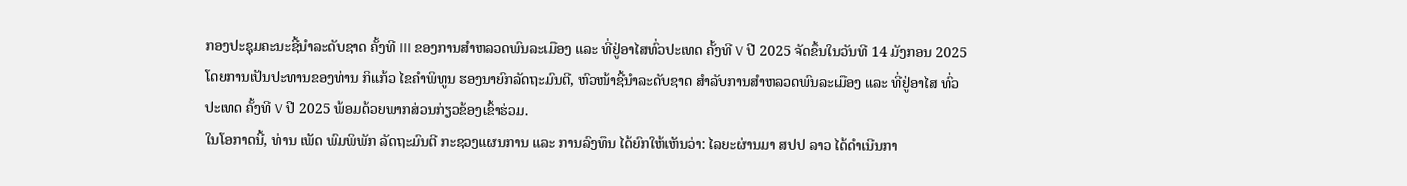ກອງປະຊຸມຄະນະຊີ້ນຳລະດັບຊາດ ຄັ້ງທີ III ຂອງການສຳຫລວດພົນລະເມືອງ ແລະ ທີ່ຢູ່ອາໄສທົ່ວປະເທດ ຄັ້ງທີ V ປີ 2025 ຈັດຂຶ້ນໃນວັນທີ 14 ມັງກອນ 2025 ໂດຍການເປັນປະທານຂອງທ່ານ ກິແກ້ວ ໄຂຄຳພິທູນ ຮອງນາຍົກລັດຖະມົນຕີ, ຫົວໜ້າຊີ້ນຳລະດັບຊາດ ສຳລັບການສຳຫລວດພົນລະເມືອງ ແລະ ທີ່ຢູ່ອາໄສ ທົ່ວປະເທດ ຄັ້ງທີ V ປີ 2025 ພ້ອມດ້ວຍພາກສ່ວນກ່ຽວຂ້ອງເຂົ້າຮ່ວມ.
ໃນໂອກາດນີ້, ທ່ານ ເພັດ ພົມພິພັກ ລັດຖະມົນຕີ ກະຊວງແຜນການ ແລະ ການລົງທຶນ ໄດ້ຍົກໃຫ້ເຫັນວ່າ: ໄລຍະຜ່ານມາ ສປປ ລາວ ໄດ້ດໍາເນີນກາ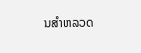ນສໍາຫລວດ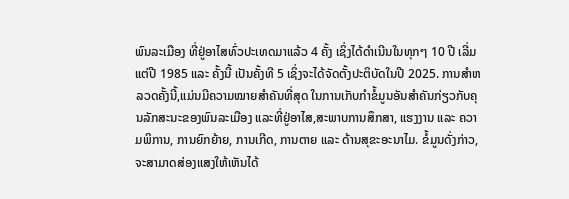ພົນລະເມືອງ ທີ່ຢູ່ອາໄສທົ່ວປະເທດມາແລ້ວ 4 ຄັ້ງ ເຊິ່ງໄດ້ດຳເນີນໃນທຸກໆ 10 ປີ ເລີ່ມແຕ່ປີ 1985 ແລະ ຄັ້ງນີ້ ເປັນຄັ້ງທີ 5 ເຊິ່ງຈະໄດ້ຈັດຕັ້ງປະຕິບັດໃນປີ 2025. ການສໍາຫລວດຄັ້ງນີ້,ແມ່ນມີຄວາມໝາຍສຳຄັນທີ່ສຸດ ໃນການເກັບກໍາຂໍ້ມູນອັນສຳຄັນກ່ຽວກັບຄຸນລັກສະນະຂອງພົນລະເມືອງ ແລະທີ່ຢູ່ອາໄສ,ສະພາບການສຶກສາ, ແຮງງານ ແລະ ຄວາມພິການ, ການຍົກຍ້າຍ, ການເກີດ, ການຕາຍ ແລະ ດ້ານສຸຂະອະນາໄມ. ຂໍ້ມູນດັ່ງກ່າວ, ຈະສາມາດສ່ອງແສງໃຫ້ເຫັນໄດ້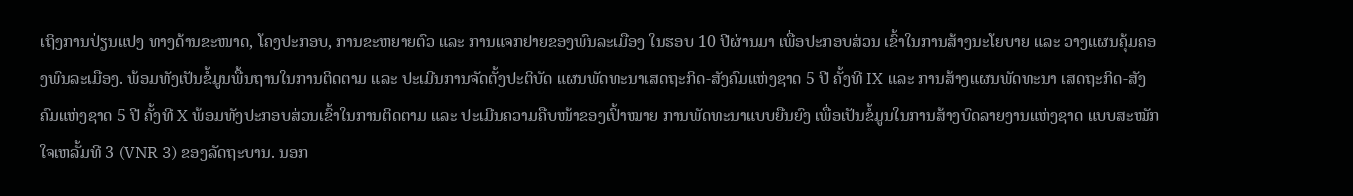ເຖິງການປ່ຽນແປງ ທາງດ້ານຂະໜາດ, ໂຄງປະກອບ, ການຂະຫຍາຍຕົວ ແລະ ການແຈກຢາຍຂອງພົນລະເມືອງ ໃນຮອບ 10 ປີຜ່ານມາ ເພື່ອປະກອບສ່ວນ ເຂົ້າໃນການສ້າງນະໂຍບາຍ ແລະ ວາງແຜນຄຸ້ມຄອງພົນລະເມືອງ. ພ້ອມທັງເປັນຂໍ້ມູນພື້ນຖານໃນການຕິດຕາມ ແລະ ປະເມີນການຈັດຕັ້ງປະຕິບັດ ແຜນພັດທະນາເສດຖະກິດ-ສັງຄົມແຫ່ງຊາດ 5 ປີ ຄັ້ງທີ IX ແລະ ການສ້າງແຜນພັດທະນາ ເສດຖະກິດ-ສັງຄົມແຫ່ງຊາດ 5 ປີ ຄັ້ງທີ X ພ້ອມທັງປະກອບສ່ວນເຂົ້າໃນການຕິດຕາມ ແລະ ປະເມີນຄວາມຄືບໜ້າຂອງເປົ້າໝາຍ ການພັດທະນາແບບຍືນຍົງ ເພື່ອເປັນຂໍ້ມູນໃນການສ້າງບົດລາຍງານແຫ່ງຊາດ ແບບສະໝັກໃຈເຫລັ້ມທີ 3 (VNR 3) ຂອງລັດຖະບານ. ນອກ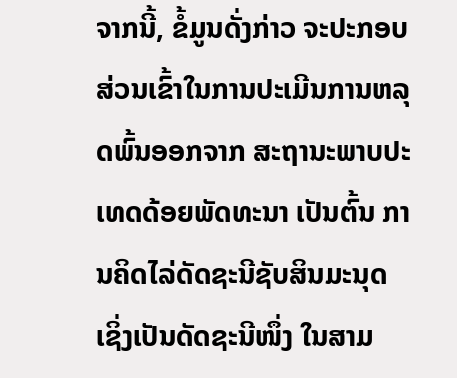ຈາກນີ້, ຂໍ້ມູນດັ່ງກ່າວ ຈະປະກອບສ່ວນເຂົ້າໃນການປະເມີນການຫລຸດພົ້ນອອກຈາກ ສະຖານະພາບປະເທດດ້ອຍພັດທະນາ ເປັນຕົ້ນ ການຄິດໄລ່ດັດຊະນີຊັບສິນມະນຸດ ເຊິ່ງເປັນດັດຊະນີໜຶ່ງ ໃນສາມ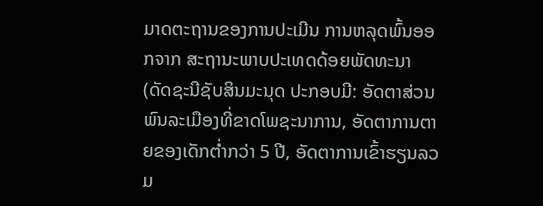ມາດຕະຖານຂອງການປະເມີນ ການຫລຸດພົ້ນອອກຈາກ ສະຖານະພາບປະເທດດ້ອຍພັດທະນາ (ດັດຊະນີຊັບສິນມະນຸດ ປະກອບມີ: ອັດຕາສ່ວນພົນລະເມືອງທີ່ຂາດໂພຊະນາການ, ອັດຕາການຕາຍຂອງເດັກຕໍ່າກວ່າ 5 ປີ, ອັດຕາການເຂົ້າຮຽນລວມ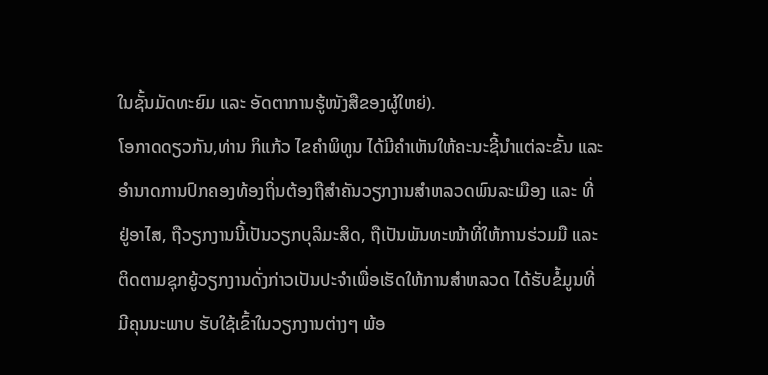ໃນຊັ້ນມັດທະຍົມ ແລະ ອັດຕາການຮູ້ໜັງສືຂອງຜູ້ໃຫຍ່).
ໂອກາດດຽວກັນ,ທ່ານ ກິແກ້ວ ໄຂຄຳພິທູນ ໄດ້ມີຄຳເຫັນໃຫ້ຄະນະຊີ້ນໍາແຕ່ລະຂັ້ນ ແລະອໍານາດການປົກຄອງທ້ອງຖິ່ນຕ້ອງຖືສຳຄັນວຽກງານສຳຫລວດພົນລະເມືອງ ແລະ ທີ່ຢູ່ອາໄສ, ຖືວຽກງານນີ້ເປັນວຽກບຸລິມະສິດ, ຖືເປັນພັນທະໜ້າທີ່ໃຫ້ການຮ່ວມມື ແລະຕິດຕາມຊຸກຍູ້ວຽກງານດັ່ງກ່າວເປັນປະຈຳເພື່ອເຮັດໃຫ້ການສຳຫລວດ ໄດ້ຮັບຂໍ້ມູນທີ່ມີຄຸນນະພາບ ຮັບໃຊ້ເຂົ້າໃນວຽກງານຕ່າງໆ ພ້ອ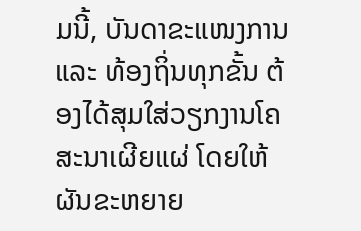ມນີ້, ບັນດາຂະແໜງການ ແລະ ທ້ອງຖິ່ນທຸກຂັ້ນ ຕ້ອງໄດ້ສຸມໃສ່ວຽກງານໂຄສະນາເຜີຍແຜ່ ໂດຍໃຫ້ຜັນຂະຫຍາຍ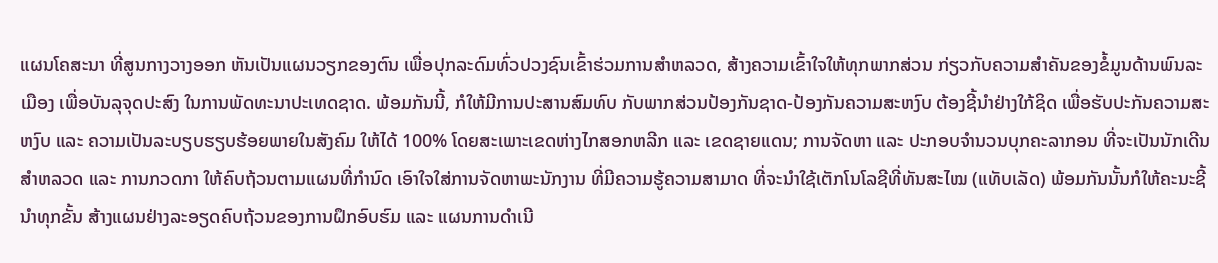ແຜນໂຄສະນາ ທີ່ສູນກາງວາງອອກ ຫັນເປັນແຜນວຽກຂອງຕົນ ເພື່ອປຸກລະດົມທົ່ວປວງຊົນເຂົ້າຮ່ວມການສຳຫລວດ, ສ້າງຄວາມເຂົ້າໃຈໃຫ້ທຸກພາກສ່ວນ ກ່ຽວກັບຄວາມສໍາຄັນຂອງຂໍ້ມູນດ້ານພົນລະເມືອງ ເພື່ອບັນລຸຈຸດປະສົງ ໃນການພັດທະນາປະເທດຊາດ. ພ້ອມກັນນີ້, ກໍໃຫ້ມີການປະສານສົມທົບ ກັບພາກສ່ວນປ້ອງກັນຊາດ-ປ້ອງກັນຄວາມສະຫງົບ ຕ້ອງຊີ້ນຳຢ່າງໃກ້ຊິດ ເພື່ອຮັບປະກັນຄວາມສະຫງົບ ແລະ ຄວາມເປັນລະບຽບຮຽບຮ້ອຍພາຍໃນສັງຄົມ ໃຫ້ໄດ້ 100% ໂດຍສະເພາະເຂດຫ່າງໄກສອກຫລີກ ແລະ ເຂດຊາຍແດນ; ການຈັດຫາ ແລະ ປະກອບຈຳນວນບຸກຄະລາກອນ ທີ່ຈະເປັນນັກເດີນສຳຫລວດ ແລະ ການກວດກາ ໃຫ້ຄົບຖ້ວນຕາມແຜນທີ່ກຳນົດ ເອົາໃຈໃສ່ການຈັດຫາພະນັກງານ ທີ່ມີຄວາມຮູ້ຄວາມສາມາດ ທີ່ຈະນຳໃຊ້ເຕັກໂນໂລຊີທີ່ທັນສະໄໝ (ແທັບເລັດ) ພ້ອມກັນນັ້ນກໍໃຫ້ຄະນະຊີ້ນຳທຸກຂັ້ນ ສ້າງແຜນຢ່າງລະອຽດຄົບຖ້ວນຂອງການຝຶກອົບຮົມ ແລະ ແຜນການດຳເນີ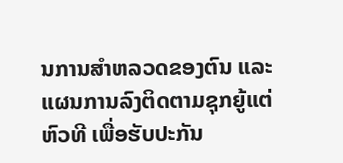ນການສຳຫລວດຂອງຕົນ ແລະ ແຜນການລົງຕິດຕາມຊຸກຍູ້ແຕ່ຫົວທີ ເພື່ອຮັບປະກັນ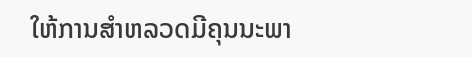ໃຫ້ການສໍາຫລວດມີຄຸນນະພາ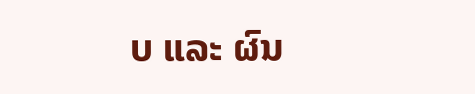ບ ແລະ ຜົນ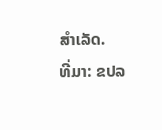ສຳເລັດ.
ທີ່ມາ: ຂປລ